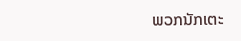ພວກນັກເຕະ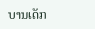ບານເດັກ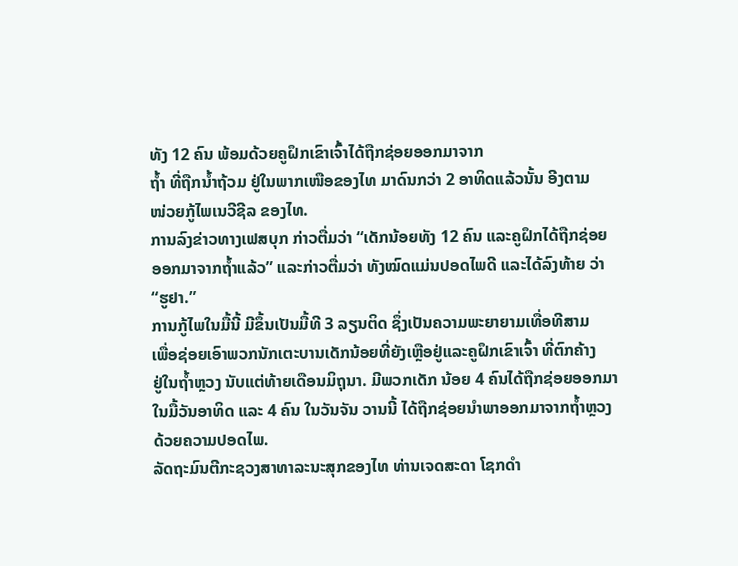ທັງ 12 ຄົນ ພ້ອມດ້ວຍຄູຝຶກເຂົາເຈົ້າໄດ້ຖືກຊ່ອຍອອກມາຈາກ
ຖ້ຳ ທີ່ຖືກນ້ຳຖ້ວມ ຢູ່ໃນພາກເໜືອຂອງໄທ ມາດົນກວ່າ 2 ອາທິດແລ້ວນັ້ນ ອີງຕາມ
ໜ່ວຍກູ້ໄພເນວີຊີລ ຂອງໄທ.
ການລົງຂ່າວທາງເຟສບຸກ ກ່າວຕື່ມວ່າ “ເດັກນ້ອຍທັງ 12 ຄົນ ແລະຄູຝຶກໄດ້ຖືກຊ່ອຍ
ອອກມາຈາກຖ້ຳແລ້ວ” ແລະກ່າວຕື່ມວ່າ ທັງໝົດແມ່ນປອດໄພດີ ແລະໄດ້ລົງທ້າຍ ວ່າ
“ຮູຢາ.”
ການກູ້ໄພໃນມື້ນີ້ ມີຂຶ້ນເປັນມື້ທີ 3 ລຽນຕິດ ຊຶ່ງເປັນຄວາມພະຍາຍາມເທື່ອທີສາມ
ເພື່ອຊ່ອຍເອົາພວກນັກເຕະບານເດັກນ້ອຍທີ່ຍັງເຫຼືອຢູ່ແລະຄູຝຶກເຂົາເຈົ້າ ທີ່ຕົກຄ້າງ
ຢູ່ໃນຖ້ຳຫຼວງ ນັບແຕ່ທ້າຍເດືອນມິຖຸນາ. ມີພວກເດັກ ນ້ອຍ 4 ຄົນໄດ້ຖືກຊ່ອຍອອກມາ
ໃນມື້ວັນອາທິດ ແລະ 4 ຄົນ ໃນວັນຈັນ ວານນີ້ ໄດ້ຖືກຊ່ອຍນຳພາອອກມາຈາກຖ້ຳຫຼວງ
ດ້ວຍຄວາມປອດໄພ.
ລັດຖະມົນຕີກະຊວງສາທາລະນະສຸກຂອງໄທ ທ່ານເຈດສະດາ ໂຊກດຳ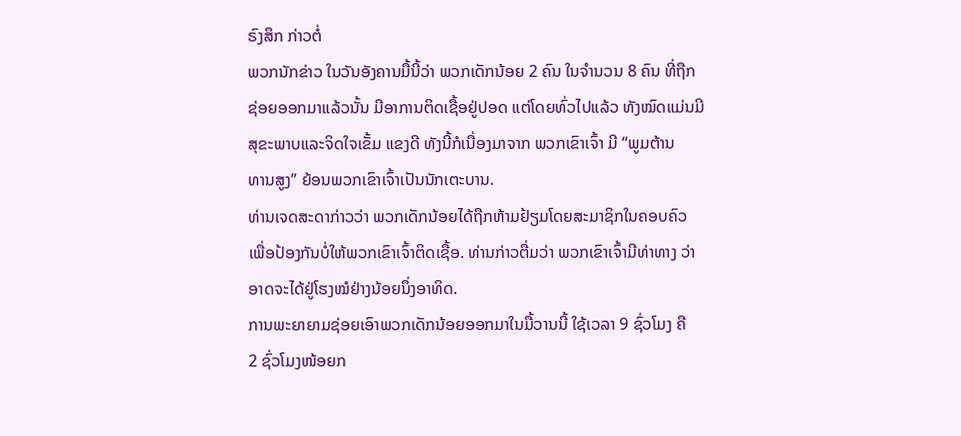ຣົງສຶກ ກ່າວຕໍ່
ພວກນັກຂ່າວ ໃນວັນອັງຄານມື້ນີ້ວ່າ ພວກເດັກນ້ອຍ 2 ຄົນ ໃນຈຳນວນ 8 ຄົນ ທີ່ຖືກ
ຊ່ອຍອອກມາແລ້ວນັ້ນ ມີອາການຕິດເຊື້ອຢູ່ປອດ ແຕ່ໂດຍທົ່ວໄປແລ້ວ ທັງໝົດແມ່ນມີ
ສຸຂະພາບແລະຈິດໃຈເຂັ້ມ ແຂງດີ ທັງນີ້ກໍເນື່ອງມາຈາກ ພວກເຂົາເຈົ້າ ມີ “ພູມຕ້ານ
ທານສູງ” ຍ້ອນພວກເຂົາເຈົ້າເປັນນັກເຕະບານ.
ທ່ານເຈດສະດາກ່າວວ່າ ພວກເດັກນ້ອຍໄດ້ຖືກຫ້າມຢ້ຽມໂດຍສະມາຊິກໃນຄອບຄົວ
ເພື່ອປ້ອງກັນບໍ່ໃຫ້ພວກເຂົາເຈົ້າຕິດເຊື້ອ. ທ່ານກ່າວຕື່ມວ່າ ພວກເຂົາເຈົ້າມີທ່າທາງ ວ່າ
ອາດຈະໄດ້ຢູ່ໂຮງໝໍຢ່າງນ້ອຍນຶ່ງອາທິດ.
ການພະຍາຍາມຊ່ອຍເອົາພວກເດັກນ້ອຍອອກມາໃນມື້ວານນີ້ ໃຊ້ເວລາ 9 ຊົ່ວໂມງ ຄື
2 ຊົ່ວໂມງໜ້ອຍກ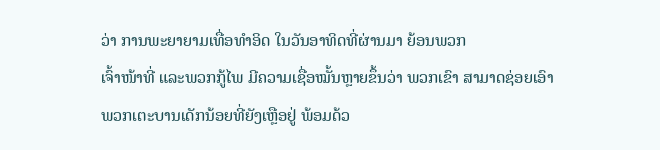ວ່າ ການພະຍາຍາມເທື່ອທຳອິດ ໃນວັນອາທິດທີ່ຜ່ານມາ ຍ້ອນພວກ
ເຈົ້າໜ້າທີ່ ແລະພວກກູ້ໄພ ມີຄວາມເຊື່ອໝັ້ນຫຼາຍຂຶ້ນວ່າ ພວກເຂົາ ສາມາດຊ່ອຍເອົາ
ພວກເຕະບານເດັກນ້ອຍທີ່ຍັງເຫຼືອຢູ່ ພ້ອມດ້ວ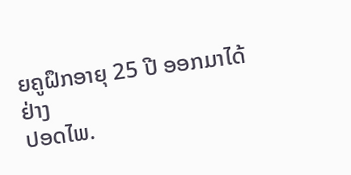ຍຄູຝຶກອາຍຸ 25 ປີ ອອກມາໄດ້ຢ່າງ
ປອດໄພ.